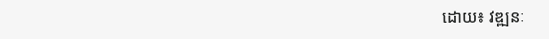ដោយ៖ វឌ្ឍនៈ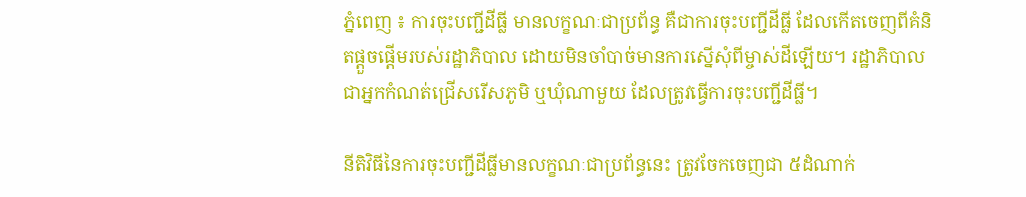ភ្នំពេញ ៖ ការចុះបញ្ជីដីធ្លី មានលក្ខណៈជាប្រព័ន្ធ គឺជាការចុះបញ្ជីដីធ្លី ដែលកើតចេញពីគំនិតផ្តួចផ្តើមរបស់រដ្ឋាភិបាល ដោយមិនចាំបាច់មានការស្នើសុំពីម្ចាស់ដីឡើយ។ រដ្ឋាភិបាលជាអ្នកកំណត់ជ្រើសរើសភូមិ ឬឃុំណាមួយ ដែលត្រូវធ្វើការចុះបញ្ជីដីធ្លី។

នីតិវិធីនៃការចុះបញ្ជីដីធ្លីមានលក្ខណៈជាប្រព័ន្ធនេះ ត្រូវចែកចេញជា ៥ដំណាក់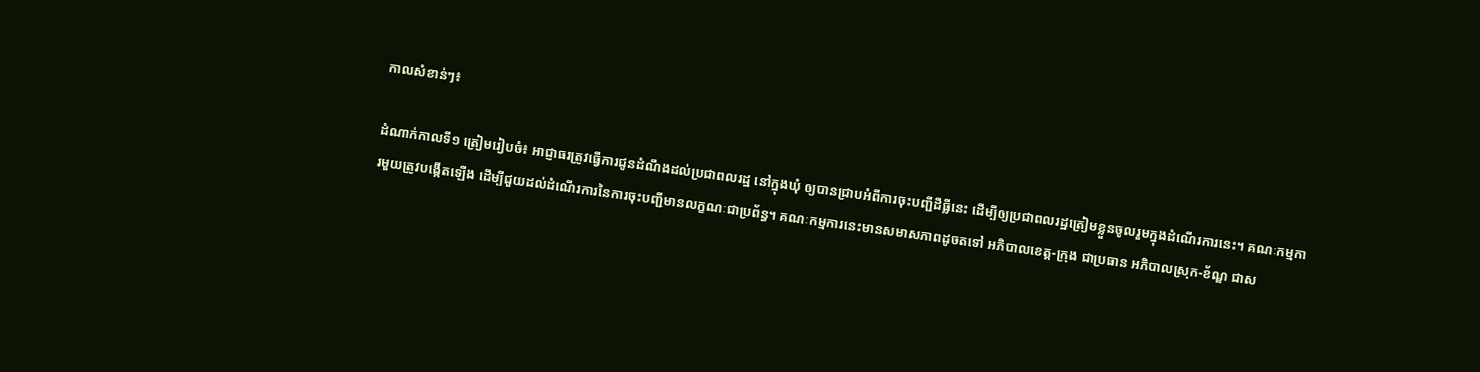កាលសំខាន់ៗ៖

ដំណាក់កាលទី១ ត្រៀមរៀបចំ៖ អាជ្ញាធរត្រូវធ្វើការជូនដំណឹងដល់ប្រជាពលរដ្ឋ នៅក្នុងឃុំ ឲ្យបានជ្រាបអំពីការចុះបញ្ជីដីធ្លីនេះ ដើម្បីឲ្យប្រជាពលរដ្ឋត្រៀមខ្លួនចូលរួមក្នុងដំណើរការនេះ។ គណៈកម្មការមួយត្រូវបង្កើតឡើង ដើម្បីជួយដល់ដំណើរការនៃការចុះបញ្ជីមានលក្ខណៈជាប្រព័ន្ធ។ គណៈកម្មការនេះមានសមាសភាពដូចតទៅ អភិបាលខេត្ត-ក្រុង ជាប្រធាន អភិបាលស្រុក-ខ័ណ្ឌ ជាស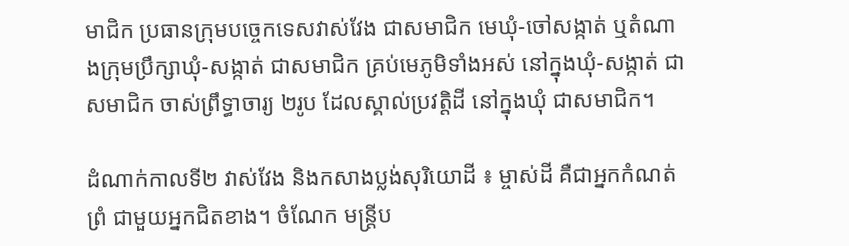មាជិក ប្រធានក្រុមបច្ចេកទេសវាស់វែង ជាសមាជិក មេឃុំ-ចៅសង្កាត់ ឬតំណាងក្រុមប្រឹក្សាឃុំ-សង្កាត់ ជាសមាជិក គ្រប់មេភូមិទាំងអស់ នៅក្នុងឃុំ-សង្កាត់ ជាសមាជិក ចាស់ព្រឹទ្ធាចារ្យ ២រូប ដែលស្គាល់ប្រវត្តិដី នៅក្នុងឃុំ ជាសមាជិក។

ដំណាក់កាលទី២ វាស់វែង និងកសាងប្លង់សុរិយោដី ៖ ម្ចាស់ដី គឺជាអ្នកកំណត់ព្រំ ជាមួយអ្នកជិតខាង។ ចំណែក មន្រ្តីប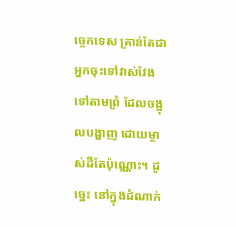ច្ចេកទេស គ្រាន់តែជាអ្នកចុះទៅវាស់វែង ទៅតាមព្រំ ដែលចង្អុលបង្ហាញ ដោយម្ចាស់ដីតែប៉ុណ្ណោះ។ ដូច្នេះ នៅក្នុងដំណាក់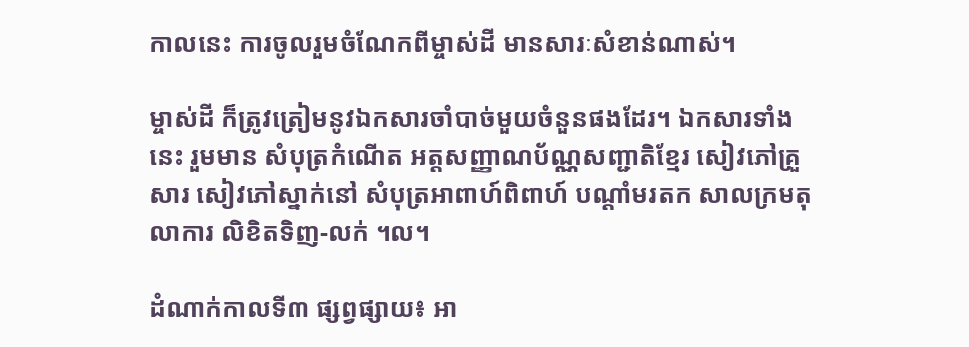កាលនេះ ការចូលរួមចំណែកពីម្ចាស់ដី មានសារៈសំខាន់ណាស់។

ម្ចាស់ដី ក៏ត្រូវត្រៀមនូវឯកសារចាំបាច់មួយចំនួនផងដែរ។ ឯកសារទាំងនេះ រួមមាន សំបុត្រកំណើត អត្តសញ្ញាណប័ណ្ណសញ្ជាតិខ្មែរ សៀវភៅគ្រួសារ សៀវភៅស្នាក់នៅ សំបុត្រអាពាហ៍ពិពាហ៍ បណ្តាំមរតក សាលក្រមតុលាការ លិខិតទិញ-លក់ ។ល។

ដំណាក់កាលទី៣ ផ្សព្វផ្សាយ៖ អា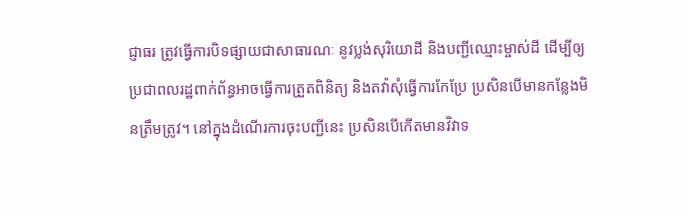ជ្ញាធរ ត្រូវធ្វើការបិទផ្សាយជាសាធារណៈ នូវប្លង់សុរិយោដី និងបញ្ជីឈ្មោះម្ចាស់ដី ដើម្បីឲ្យប្រជាពលរដ្ឋពាក់ព័ន្ធអាចធ្វើការត្រួតពិនិត្យ និងតវ៉ាសុំធ្វើការកែប្រែ ប្រសិនបើមានកន្លែងមិនត្រឹមត្រូវ។ នៅក្នុងដំណើរការចុះបញ្ជីនេះ ប្រសិនបើកើតមានវិវាទ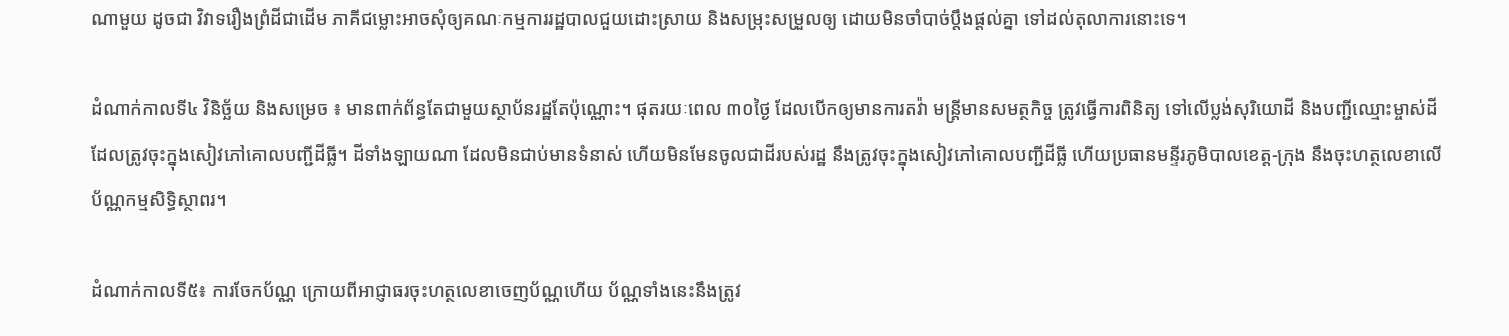ណាមួយ ដូចជា វិវាទរឿងព្រំដីជាដើម ភាគីជម្លោះអាចសុំឲ្យគណៈកម្មការរដ្ឋបាលជួយដោះស្រាយ និងសម្រុះសម្រួលឲ្យ ដោយមិនចាំបាច់ប្តឹងផ្តល់គ្នា ទៅដល់តុលាការនោះទេ។

ដំណាក់កាលទី៤ វិនិច្ឆ័យ និងសម្រេច ៖ មានពាក់ព័ន្ធតែជាមួយស្ថាប័នរដ្ឋតែប៉ុណ្ណោះ។ ផុតរយៈពេល ៣០ថ្ងៃ ដែលបើកឲ្យមានការតវ៉ា មន្រ្តីមានសមត្ថកិច្ច ត្រូវធ្វើការពិនិត្យ ទៅលើប្លង់សុរិយោដី និងបញ្ជីឈ្មោះម្ចាស់ដី ដែលត្រូវចុះក្នុងសៀវភៅគោលបញ្ជីដីធ្លី។ ដីទាំងឡាយណា ដែលមិនជាប់មានទំនាស់ ហើយមិនមែនចូលជាដីរបស់រដ្ឋ នឹងត្រូវចុះក្នុងសៀវភៅគោលបញ្ជីដីធ្លី ហើយប្រធានមន្ទីរភូមិបាលខេត្ត-ក្រុង នឹងចុះហត្ថលេខាលើប័ណ្ណកម្មសិទ្ធិស្ថាពរ។

ដំណាក់កាលទី៥៖ ការចែកប័ណ្ណ ក្រោយពីអាជ្ញាធរចុះហត្ថលេខាចេញប័ណ្ណហើយ ប័ណ្ណទាំងនេះនឹងត្រូវ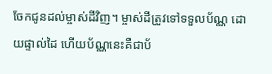ចែកជូនដល់ម្ចាស់ដីវិញ។ ម្ចាស់ដីត្រូវទៅទទួលប័ណ្ណ ដោយផ្ទាល់ដៃ ហើយប័ណ្ណនេះគឺជាប័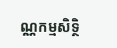ណ្ណកម្មសិទ្ថិ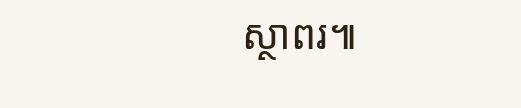ស្ថាពរ៕